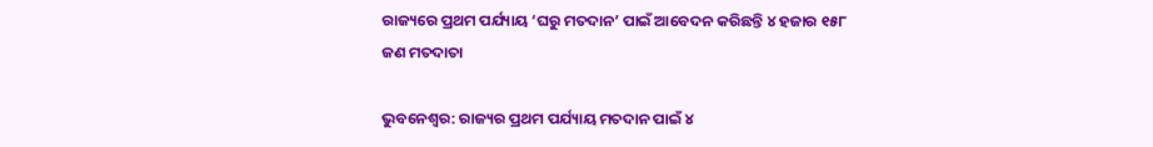ରାଜ୍ୟରେ ପ୍ରଥମ ପର୍ଯ୍ୟାୟ ‘ଘରୁ ମତଦାନ’ ପାଇଁ ଆବେଦନ କରିଛନ୍ତି ୪ ହଜାର ୧୫୮ ଜଣ ମତଦାତା

ଭୁବନେଶ୍ୱର: ରାଜ୍ୟର ପ୍ରଥମ ପର୍ଯ୍ୟାୟ ମତଦାନ ପାଇଁ ୪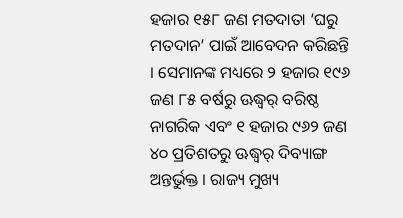ହଜାର ୧୫୮ ଜଣ ମତଦାତା ‘ଘରୁ ମତଦାନ’ ପାଇଁ ଆବେଦନ କରିଛନ୍ତି । ସେମାନଙ୍କ ମଧ୍ୟରେ ୨ ହଜାର ୧୯୬ ଜଣ ୮୫ ବର୍ଷରୁ ଊଦ୍ଧ୍ୱର୍ ବରିଷ୍ଠ ନାଗରିକ ଏବଂ ୧ ହଜାର ୯୬୨ ଜଣ ୪୦ ପ୍ରତିଶତରୁ ଊଦ୍ଧ୍ୱର୍ ଦିବ୍ୟାଙ୍ଗ ଅନ୍ତର୍ଭୁକ୍ତ । ରାଜ୍ୟ ମୁଖ୍ୟ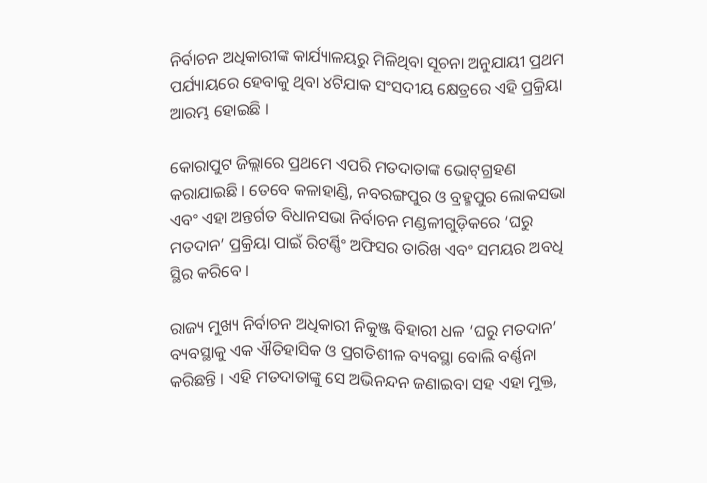ନିର୍ବାଚନ ଅଧିକାରୀଙ୍କ କାର୍ଯ୍ୟାଳୟରୁ ମିଳିଥିବା ସୂଚନା ଅନୁଯାୟୀ ପ୍ରଥମ ପର୍ଯ୍ୟାୟରେ ହେବାକୁ ଥିବା ୪ଟିଯାକ ସଂସଦୀୟ କ୍ଷେତ୍ରରେ ଏହି ପ୍ରକ୍ରିୟା ଆରମ୍ଭ ହୋଇଛି ।

କୋରାପୁଟ ଜିଲ୍ଲାରେ ପ୍ରଥମେ ଏପରି ମତଦାତାଙ୍କ ଭୋଟ୍‍ଗ୍ରହଣ କରାଯାଇଛି । ତେବେ କଳାହାଣ୍ଡି, ନବରଙ୍ଗପୁର ଓ ବ୍ରହ୍ମପୁର ଲୋକସଭା ଏବଂ ଏହା ଅନ୍ତର୍ଗତ ବିଧାନସଭା ନିର୍ବାଚନ ମଣ୍ଡଳୀଗୁଡ଼ିକରେ ‘ଘରୁ ମତଦାନ’ ପ୍ରକ୍ରିୟା ପାଇଁ ରିଟର୍ଣ୍ଣିଂ ଅଫିସର ତାରିଖ ଏବଂ ସମୟର ଅବଧି ସ୍ଥିର କରିବେ ।

ରାଜ୍ୟ ମୁଖ୍ୟ ନିର୍ବାଚନ ଅଧିକାରୀ ନିକୁଞ୍ଜ ବିହାରୀ ଧଳ ‘ଘରୁ ମତଦାନ’ ବ୍ୟବସ୍ଥାକୁ ଏକ ଐତିହାସିକ ଓ ପ୍ରଗତିଶୀଳ ବ୍ୟବସ୍ଥା ବୋଲି ବର୍ଣ୍ଣନା କରିଛନ୍ତି । ଏହି ମତଦାତାଙ୍କୁ ସେ ଅଭିନନ୍ଦନ ଜଣାଇବା ସହ ଏହା ମୁକ୍ତ,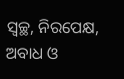ସ୍ୱଚ୍ଛ, ନିରପେକ୍ଷ, ଅବାଧ ଓ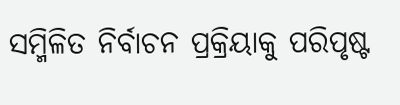ସମ୍ମିଳିତ ନିର୍ବାଚନ ପ୍ରକ୍ରିୟାକୁ ପରିପୃଷ୍ଟ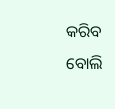କରିବ ବୋଲି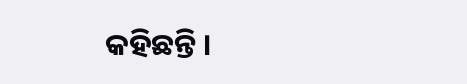କହିଛନ୍ତି ।